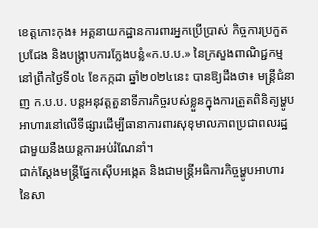ខេត្តកោះកុង៖ អគ្គនាយកដ្ឋានការពារអ្នកប្រើប្រាស់ កិច្ចការប្រកួតប្រជែង និងបង្ក្រាបការក្លែងបន្លំ«ក.ប.ប.» នៃក្រសួងពាណិជ្ជកម្ម នៅព្រឹកថ្ងៃទី០៤ ខែកក្កដា ឆ្នាំ២០២៤នេះ បានឱ្យដឹងថា៖ មន្រ្តីជំនាញ ក.ប.ប. បន្តអនុវត្តតួនាទីភារកិច្ចរបស់ខ្លួនក្នុងការត្រួតពិនិត្យម្ហូបអាហារនៅលើទីផ្សារដើម្បីធានាការពារសុខុមាលភាពប្រជាពលរដ្ឋជាមួយនឺងយន្តការអប់រំណែនាំ។
ជាក់ស្ដែងមន្ត្រីផ្នែកស៊ើបអង្កេត និងជាមន្ត្រីអធិការកិច្ចម្ហូបអាហារ នៃសា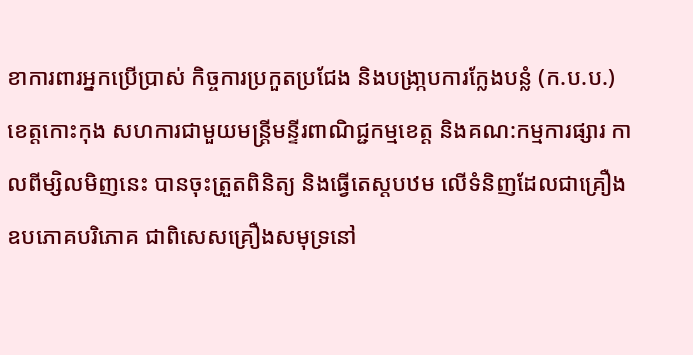ខាការពារអ្នកប្រើប្រាស់ កិច្ចការប្រកួតប្រជែង និងបង្រា្កបការក្លែងបន្លំ (ក.ប.ប.) ខេត្តកោះកុង សហការជាមួយមន្ត្រីមន្ទីរពាណិជ្ជកម្មខេត្ត និងគណ:កម្មការផ្សារ កាលពីម្សិលមិញនេះ បានចុះត្រួតពិនិត្យ និងធ្វើតេស្តបឋម លើទំនិញដែលជាគ្រឿងឧបភោគបរិភោគ ជាពិសេសគ្រឿងសមុទ្រនៅ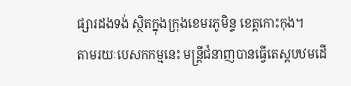ផ្សារដងទង់ ស្ថិតក្នុងក្រុងខេមរភូមិន្ទ ខេត្តកោះកុង។
តាមរយៈបេសកកម្មនេះ មន្ត្រីជំនាញបានធ្វើតេស្តបឋមដើ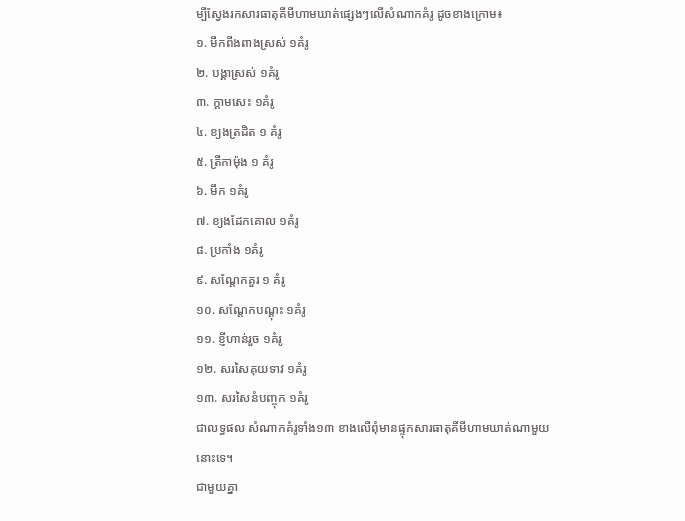ម្បីស្វែងរកសារធាតុគីមីហាមឃាត់ផ្សេងៗលើសំណាកគំរូ ដូចខាងក្រោម៖
១. មឹកពីងពាងស្រស់ ១គំរូ
២. បង្គាស្រស់ ១គំរូ
៣. ក្តាមសេះ ១គំរូ
៤. ខ្យងត្រដិត ១ គំរូ
៥. ត្រីកាម៉ុង ១ គំរូ
៦. មឹក ១គំរូ
៧. ខ្យងដែកគោល ១គំរូ
៨. ប្រកាំង ១គំរូ
៩. សណ្តែកគួរ ១ គំរូ
១០. សណ្តែកបណ្តុះ ១គំរូ
១១. ខ្ញីហាន់រួច ១គំរូ
១២. សរសៃគុយទាវ ១គំរូ
១៣. សរសៃនំបញ្ចុក ១គំរូ
ជាលទ្ធផល សំណាកគំរូទាំង១៣ ខាងលើពុំមានផ្ទុកសារធាតុគីមីហាមឃាត់ណាមួយនោះទេ។
ជាមួយគ្នា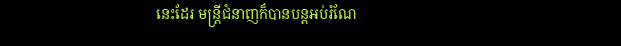នេះដែរ មន្ត្រីជំនាញក៏បានបន្តអប់រំណែ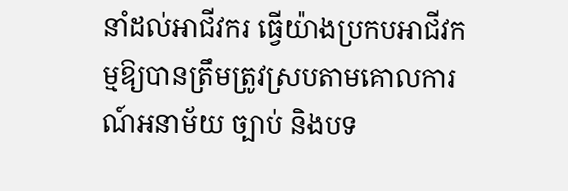នាំដល់អាជីវករ ធ្វើយ៉ាងប្រកបអាជីវកម្មឱ្យបានត្រឹមត្រូវស្របតាមគោលការណ៍អនាម័យ ច្បាប់ និងបទ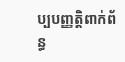ប្បបញ្ញត្តិពាក់ព័ន្ធ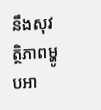នឹងសុវត្ថិភាពម្ហូបអា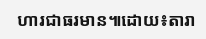ហារជាធរមាន៕ដោយ៖តារា